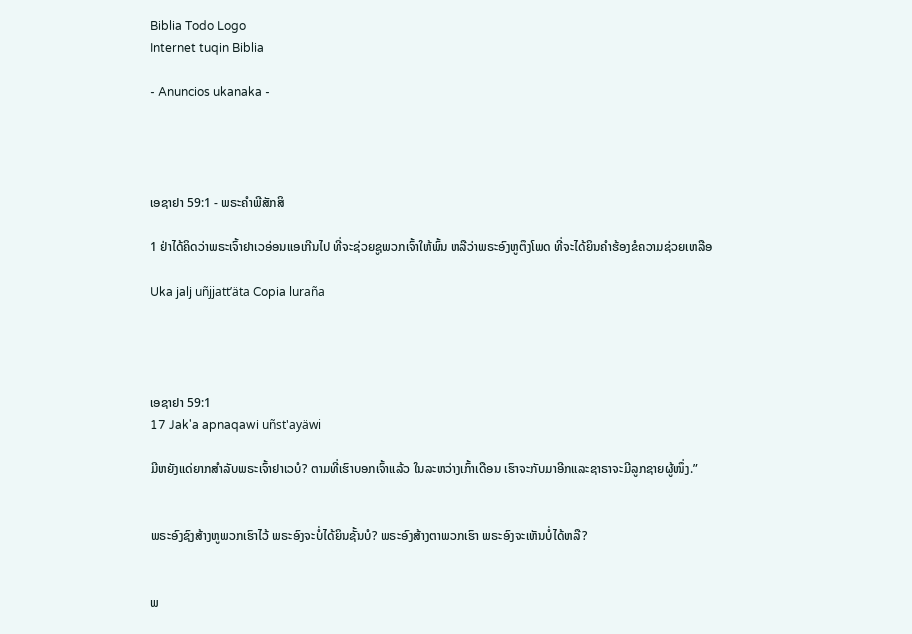Biblia Todo Logo
Internet tuqin Biblia

- Anuncios ukanaka -




ເອຊາຢາ 59:1 - ພຣະຄຳພີສັກສິ

1 ຢ່າໄດ້ຄິດວ່າພຣະເຈົ້າຢາເວອ່ອນແອເກີນໄປ ທີ່ຈະຊ່ວຍຊູພວກເຈົ້າໃຫ້ພົ້ນ ຫລືວ່າພຣະອົງຫູຕຶງໂພດ ທີ່ຈະໄດ້ຍິນຄຳຮ້ອງຂໍຄວາມຊ່ວຍເຫລືອ

Uka jalj uñjjattʼäta Copia luraña




ເອຊາຢາ 59:1
17 Jak'a apnaqawi uñst'ayäwi

ມີຫຍັງແດ່ຍາກສຳລັບພຣະເຈົ້າຢາເວບໍ? ຕາມທີ່ເຮົາບອກເຈົ້າແລ້ວ ໃນລະຫວ່າງເກົ້າເດືອນ ເຮົາຈະກັບມາອີກແລະຊາຣາຈະມີລູກຊາຍຜູ້ໜຶ່ງ.”


ພຣະອົງຊົງສ້າງຫູພວກເຮົາໄວ້ ພຣະອົງຈະບໍ່ໄດ້ຍິນຊັ້ນບໍ? ພຣະອົງສ້າງຕາພວກເຮົາ ພຣະອົງຈະເຫັນບໍ່ໄດ້ຫລື?


ພ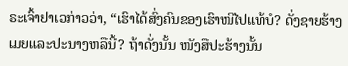ຣະເຈົ້າຢາເວກ່າວວ່າ, “ເຮົາໄດ້ສົ່ງຄົນຂອງເຮົາໜີໄປແທ້ບໍ? ດັ່ງຊາຍຮ້າງເມຍແລະປະນາງຫລືນີ້? ຖ້າດັ່ງນັ້ນ ໜັງສືປະຮ້າງນັ້ນ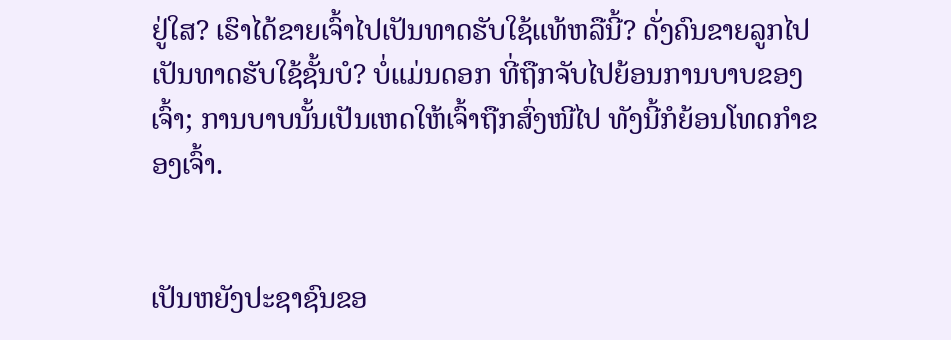ຢູ່ໃສ? ເຮົາໄດ້ຂາຍເຈົ້າໄປເປັນທາດຮັບໃຊ້ແທ້ຫລືນີ້? ດັ່ງຄົນຂາຍລູກໄປເປັນທາດຮັບໃຊ້ຊັ້ນບໍ? ບໍ່ແມ່ນດອກ ທີ່ຖືກຈັບໄປຍ້ອນການບາບຂອງເຈົ້າ; ການບາບນັ້ນເປັນເຫດໃຫ້ເຈົ້າຖືກສົ່ງໜີໄປ ທັງນີ້ກໍຍ້ອນໂທດກຳຂອງເຈົ້າ.


ເປັນຫຍັງປະຊາຊົນຂອ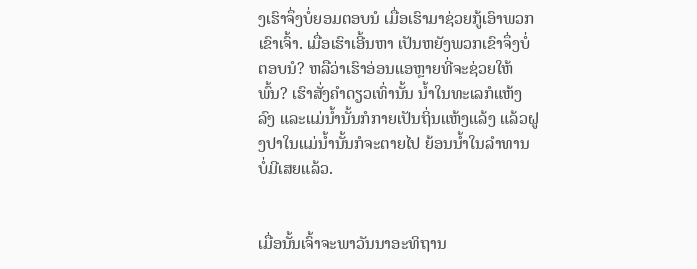ງເຮົາຈຶ່ງບໍ່ຍອມຕອບນໍ ເມື່ອເຮົາມາຊ່ວຍກູ້ເອົາພວກເຂົາເຈົ້າ. ເມື່ອເຮົາເອີ້ນຫາ ເປັນຫຍັງພວກເຂົາຈຶ່ງບໍ່ຕອບນໍ? ຫລືວ່າເຮົາອ່ອນແອຫຼາຍທີ່ຈະຊ່ວຍໃຫ້ພົ້ນ? ເຮົາສັ່ງຄຳດຽວເທົ່ານັ້ນ ນໍ້າໃນທະເລກໍແຫ້ງລົງ ແລະແມ່ນໍ້ານັ້ນກໍກາຍເປັນຖິ່ນແຫ້ງແລ້ງ ແລ້ວຝູງປາໃນແມ່ນໍ້ານັ້ນກໍຈະຕາຍໄປ ຍ້ອນນໍ້າໃນລຳທານບໍ່ມີເສຍແລ້ວ.


ເມື່ອນັ້ນເຈົ້າຈະພາວັນນາອະທິຖານ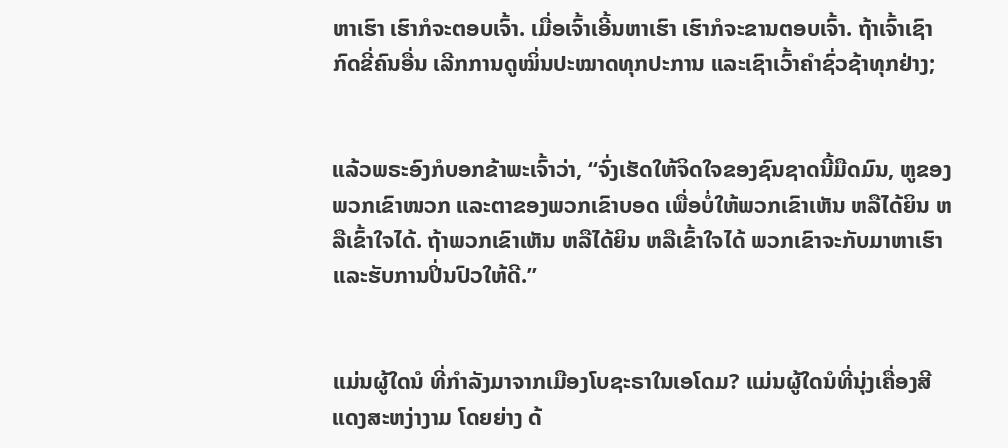ຫາເຮົາ ເຮົາກໍຈະຕອບເຈົ້າ. ເມື່ອເຈົ້າເອີ້ນຫາເຮົາ ເຮົາກໍຈະຂານຕອບເຈົ້າ. ຖ້າເຈົ້າເຊົາກົດຂີ່ຄົນອື່ນ ເລີກການດູໝິ່ນປະໝາດທຸກປະການ ແລະເຊົາເວົ້າຄຳຊົ່ວຊ້າທຸກຢ່າງ;


ແລ້ວພຣະອົງກໍບອກຂ້າພະເຈົ້າວ່າ, “ຈົ່ງເຮັດໃຫ້ຈິດໃຈຂອງຊົນຊາດນີ້ມືດມົນ, ຫູຂອງພວກເຂົາໜວກ ແລະຕາຂອງພວກເຂົາບອດ ເພື່ອບໍ່ໃຫ້ພວກເຂົາເຫັນ ຫລືໄດ້ຍິນ ຫລືເຂົ້າໃຈໄດ້. ຖ້າພວກເຂົາເຫັນ ຫລືໄດ້ຍິນ ຫລືເຂົ້າໃຈໄດ້ ພວກເຂົາຈະກັບມາຫາເຮົາແລະຮັບການປິ່ນປົວໃຫ້ດີ.”


ແມ່ນຜູ້ໃດນໍ ທີ່ກຳລັງມາຈາກເມືອງໂບຊະຣາໃນເອໂດມ? ແມ່ນຜູ້ໃດນໍທີ່ນຸ່ງເຄື່ອງສີແດງສະຫງ່າງາມ ໂດຍຍ່າງ ດ້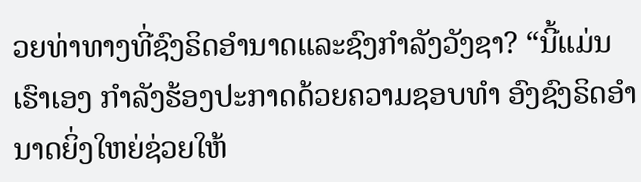ວຍທ່າທາງທີ່ຊົງຣິດອຳນາດແລະຊົງກຳລັງວັງຊາ? “ນີ້ແມ່ນເຮົາເອງ ກຳລັງຮ້ອງປະກາດດ້ວຍຄວາມຊອບທຳ ອົງຊົງຣິດອຳນາດຍິ່ງໃຫຍ່ຊ່ວຍໃຫ້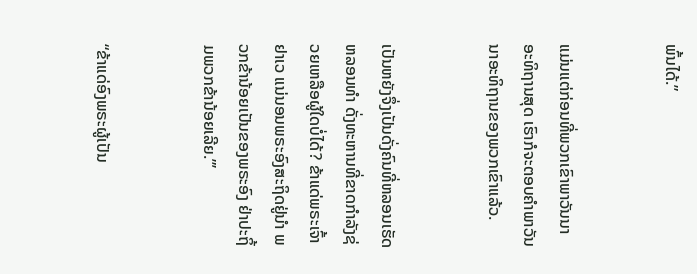ພົ້ນໄດ້.”


ແມ່ນແຕ່ກ່ອນທີ່ພວກເຂົາພາວັນນາອະທິຖານສຸດ ເຮົາກໍຈະຕອບຄຳພາວັນນາອະທິຖານຂອງພວກເຂົາແລ້ວ.


ເປັນຫຍັງຈຶ່ງເປັນດັ່ງຄົນທີ່ຫລອນເຮັດຫລອນທຳ ດັ່ງທະຫານທີ່ຂາດກຳລັງຊ່ວຍເຫລືອຜູ້ໃດບໍ່ໄດ້? ຂ້າແດ່ພຣະເຈົ້າຢາເວ ແນ່ນອນພຣະອົງສະຖິດຢູ່ນຳ ພວກຂ້ານ້ອຍເປັນຂອງພຣະອົງ ຢ່າປະຖິ້ມພວກຂ້ານ້ອຍເລີຍ.”’


“ຂ້າແດ່ອົງພຣະຜູ້ເປັນ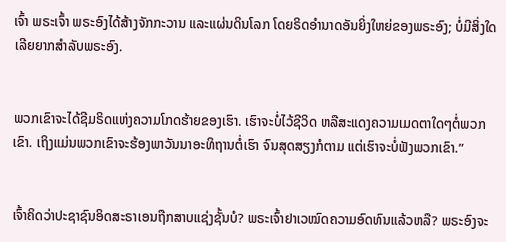ເຈົ້າ ພຣະເຈົ້າ ພຣະອົງໄດ້ສ້າງຈັກກະວານ ແລະແຜ່ນດິນໂລກ ໂດຍຣິດອຳນາດອັນຍິ່ງໃຫຍ່ຂອງພຣະອົງ; ບໍ່ມີສິ່ງໃດເລີຍຍາກສຳລັບພຣະອົງ.


ພວກເຂົາຈະໄດ້ຊີມຣິດແຫ່ງຄວາມໂກດຮ້າຍຂອງເຮົາ. ເຮົາຈະບໍ່ໄວ້ຊີວິດ ຫລືສະແດງຄວາມເມດຕາໃດໆຕໍ່ພວກເຂົາ. ເຖິງແມ່ນພວກເຂົາຈະຮ້ອງພາວັນນາອະທິຖານຕໍ່ເຮົາ ຈົນສຸດສຽງກໍຕາມ ແຕ່ເຮົາຈະບໍ່ຟັງພວກເຂົາ.”


ເຈົ້າຄິດວ່າປະຊາຊົນອິດສະຣາເອນຖືກສາບແຊ່ງຊັ້ນບໍ? ພຣະເຈົ້າຢາເວໝົດຄວາມອົດທົນແລ້ວຫລື? ພຣະອົງຈະ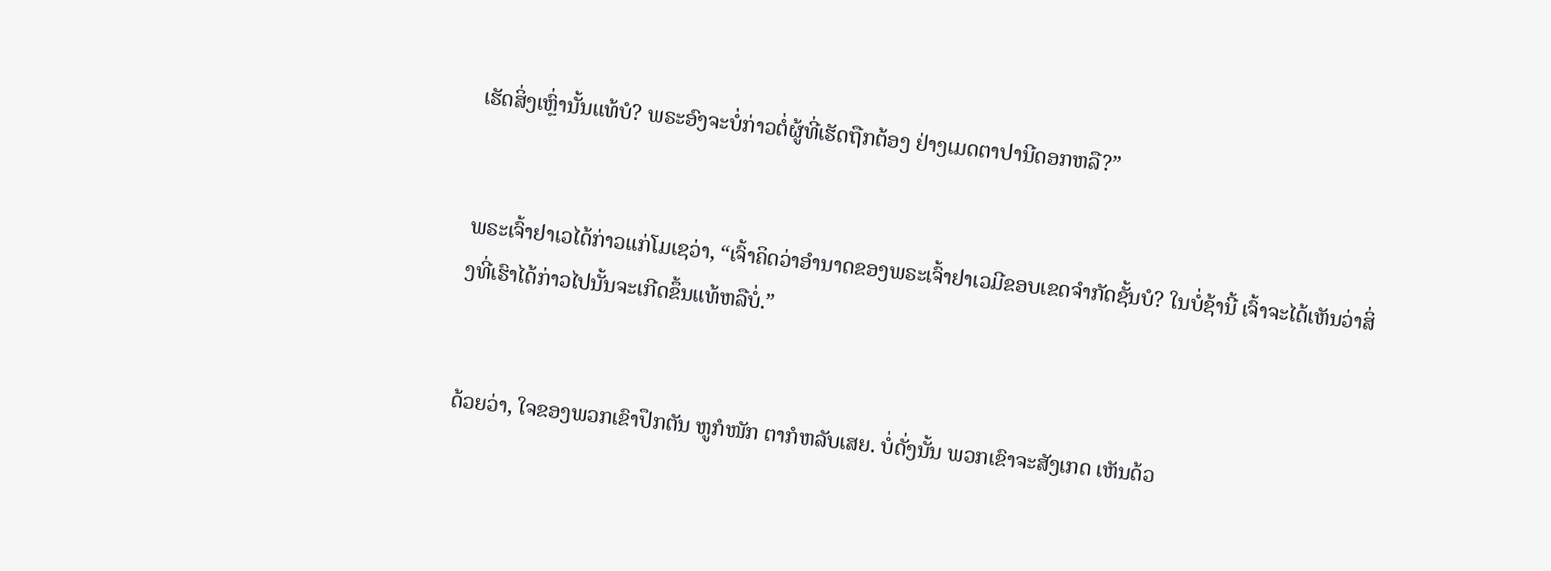ເຮັດສິ່ງເຫຼົ່ານັ້ນແທ້ບໍ? ພຣະອົງຈະບໍ່ກ່າວຕໍ່ຜູ້ທີ່ເຮັດຖືກຕ້ອງ ຢ່າງເມດຕາປານີດອກຫລື?”


ພຣະເຈົ້າຢາເວໄດ້ກ່າວແກ່ໂມເຊວ່າ, “ເຈົ້າຄິດວ່າອຳນາດຂອງພຣະເຈົ້າຢາເວມີຂອບເຂດຈຳກັດຊັ້ນບໍ? ໃນບໍ່ຊ້ານີ້ ເຈົ້າຈະໄດ້ເຫັນວ່າສິ່ງທີ່ເຮົາໄດ້ກ່າວໄປນັ້ນຈະເກີດຂຶ້ນແທ້ຫລືບໍ່.”


ດ້ວຍວ່າ, ໃຈຂອງພວກເຂົາປຶກຕັນ ຫູກໍໜັກ ຕາກໍຫລັບເສຍ. ບໍ່ດັ່ງນັ້ນ ພວກເຂົາຈະສັງເກດ ເຫັນດ້ວ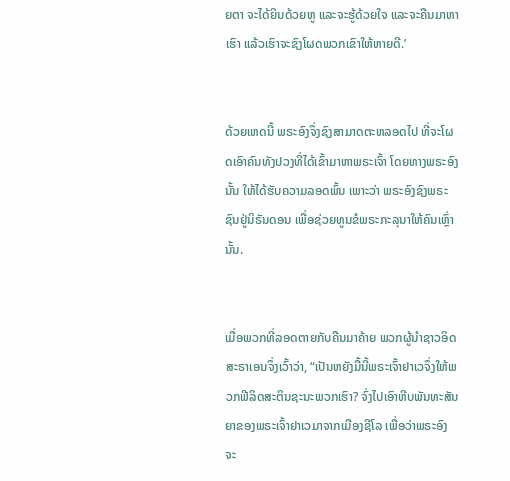ຍຕາ ຈະໄດ້ຍິນດ້ວຍຫູ ແລະຈະຮູ້ດ້ວຍໃຈ ແລະຈະຄືນມາຫາເຮົາ ແລ້ວເຮົາຈະຊົງໂຜດພວກເຂົາໃຫ້ຫາຍດີ.’


ດ້ວຍເຫດນີ້ ພຣະອົງຈຶ່ງຊົງສາມາດຕະຫລອດໄປ ທີ່ຈະໂຜດເອົາຄົນທັງປວງທີ່ໄດ້ເຂົ້າມາຫາພຣະເຈົ້າ ໂດຍທາງພຣະອົງນັ້ນ ໃຫ້ໄດ້ຮັບຄວາມລອດພົ້ນ ເພາະວ່າ ພຣະອົງຊົງພຣະຊົນຢູ່ນິຣັນດອນ ເພື່ອຊ່ວຍທູນຂໍພຣະກະລຸນາໃຫ້ຄົນເຫຼົ່ານັ້ນ.


ເມື່ອພວກທີ່ລອດຕາຍກັບຄືນມາຄ້າຍ ພວກຜູ້ນຳຊາວອິດສະຣາເອນຈຶ່ງເວົ້າວ່າ, “ເປັນຫຍັງມື້ນີ້ພຣະເຈົ້າຢາເວຈຶ່ງໃຫ້ພວກຟີລິດສະຕິນຊະນະພວກເຮົາ? ຈົ່ງໄປເອົາຫີບພັນທະສັນຍາຂອງພຣະເຈົ້າຢາເວມາຈາກເມືອງຊີໂລ ເພື່ອວ່າພຣະອົງ ຈະ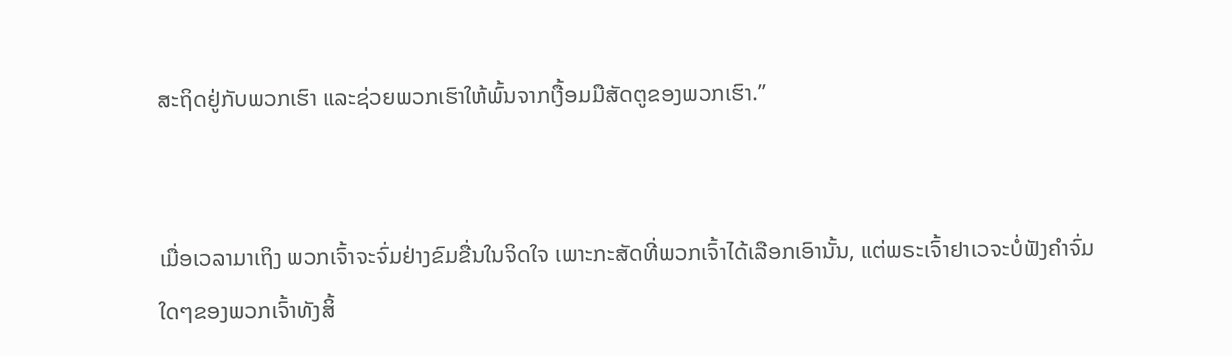ສະຖິດຢູ່ກັບພວກເຮົາ ແລະຊ່ວຍພວກເຮົາໃຫ້ພົ້ນຈາກເງື້ອມມືສັດຕູຂອງພວກເຮົາ.”


ເມື່ອເວລາມາເຖິງ ພວກເຈົ້າຈະຈົ່ມຢ່າງຂົມຂື່ນໃນຈິດໃຈ ເພາະກະສັດທີ່ພວກເຈົ້າໄດ້ເລືອກເອົານັ້ນ, ແຕ່ພຣະເຈົ້າຢາເວຈະບໍ່ຟັງຄຳຈົ່ມໃດໆຂອງພວກເຈົ້າທັງສິ້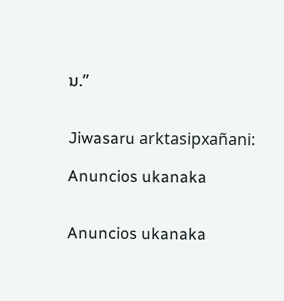ນ.”


Jiwasaru arktasipxañani:

Anuncios ukanaka


Anuncios ukanaka